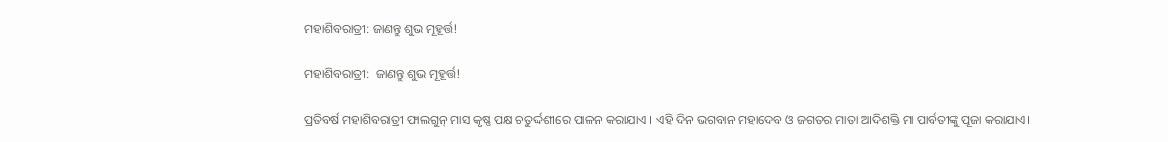ମହାଶିବରାତ୍ରୀ: ଜାଣନ୍ତୁ ଶୁଭ ମୂହୂର୍ତ୍ତ!

ମହାଶିବରାତ୍ରୀ:  ଜାଣନ୍ତୁ ଶୁଭ ମୂହୂର୍ତ୍ତ!

ପ୍ରତିବର୍ଷ ମହାଶିବରାତ୍ରୀ ଫାଲଗୁନ୍ ମାସ କୃଷ୍ଣ ପକ୍ଷ ଚତୁର୍ଦ୍ଦଶୀରେ ପାଳନ କରାଯାଏ । ଏହି ଦିନ ଭଗବାନ ମହାଦେବ ଓ ଜଗତର ମାତା ଆଦିଶକ୍ତି ମା ପାର୍ବତୀଙ୍କୁ ପୂଜା କରାଯାଏ।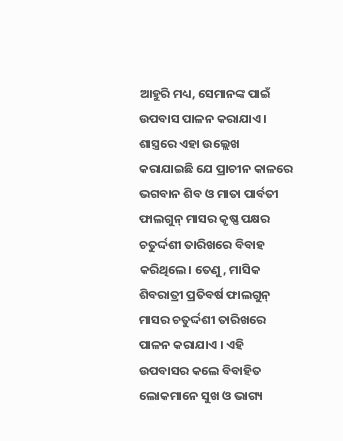ଆହୁରି ମଧ୍ୟ, ସେମାନଙ୍କ ପାଇଁ ଉପବାସ ପାଳନ କରାଯାଏ । ଶାସ୍ତ୍ରରେ ଏହା ଉଲ୍ଲେଖ କରାଯାଇଛି ଯେ ପ୍ରାଚୀନ କାଳରେ ଭଗବାନ ଶିବ ଓ ମାତା ପାର୍ବତୀ ଫାଲଗୁନ୍ ମାସର କୃଷ୍ଣ ପକ୍ଷର ଚତୁର୍ଦ୍ଦଶୀ ତାରିଖରେ ବିବାହ କରିଥିଲେ। ତେଣୁ, ମାସିକ ଶିବରାତ୍ରୀ ପ୍ରତିବର୍ଷ ଫାଲଗୁନ୍ ମାସର ଚତୁର୍ଦ୍ଦଶୀ ତାରିଖରେ ପାଳନ କରାଯାଏ । ଏହି ଉପବାସର କଲେ ବିବାହିତ ଲୋକମାନେ ସୁଖ ଓ ଭାଗ୍ୟ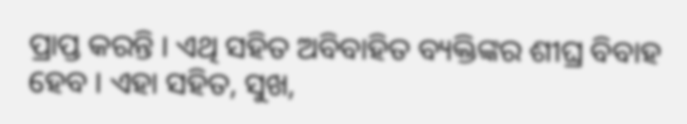ପ୍ରାପ୍ତ କରନ୍ତି । ଏଥି ସହିତ ଅବିବାହିତ ବ୍ୟକ୍ତିଙ୍କର ଶୀଘ୍ର ବିବାହ ହେବ । ଏହା ସହିତ, ସୁଖ,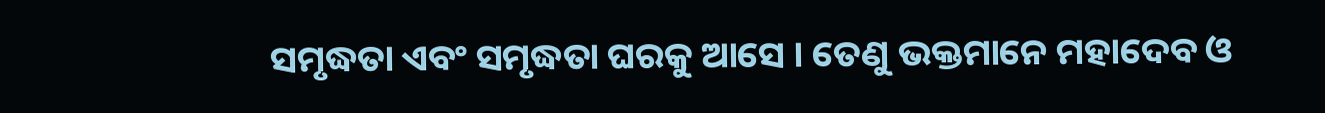ସମୃଦ୍ଧତା ଏବଂ ସମୃଦ୍ଧତା ଘରକୁ ଆସେ । ତେଣୁ ଭକ୍ତମାନେ ମହାଦେବ ଓ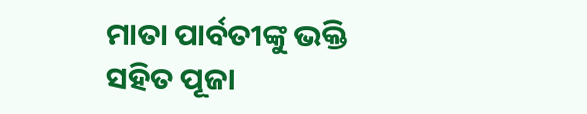ମାତା ପାର୍ବତୀଙ୍କୁ ଭକ୍ତି ସହିତ ପୂଜା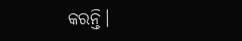କରନ୍ତି।